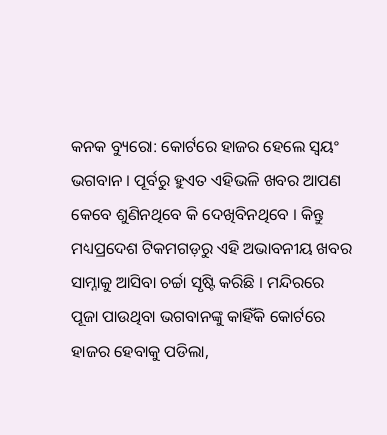କନକ ବ୍ୟୁରୋ: କୋର୍ଟରେ ହାଜର ହେଲେ ସ୍ୱୟଂ ଭଗବାନ । ପୂର୍ବରୁ ହୁଏତ ଏହିଭଳି ଖବର ଆପଣ କେବେ ଶୁଣିନଥିବେ କି ଦେଖିବିନଥିବେ । କିନ୍ତୁ ମଧ୍ୟପ୍ରଦେଶ ଟିକମଗଡ଼ରୁ ଏହି ଅଭାବନୀୟ ଖବର ସାମ୍ନାକୁ ଆସିବା ଚର୍ଚ୍ଚା ସୃଷ୍ଟି କରିଛି । ମନ୍ଦିରରେ ପୂଜା ପାଉଥିବା ଭଗବାନଙ୍କୁ କାହିଁକି କୋର୍ଟରେ ହାଜର ହେବାକୁ ପଡିଲା,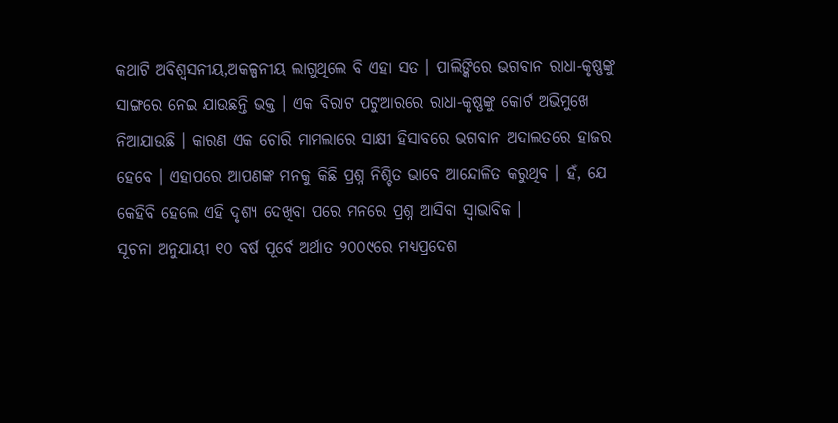କଥାଟି ଅବିଶ୍ୱସନୀୟ,ଅକଳ୍ପନୀୟ ଲାଗୁଥିଲେ ବି ଏହା ସତ । ପାଲିଙ୍କିରେ ଭଗବାନ ରାଧା-କୃଷ୍ଣଙ୍କୁ ସାଙ୍ଗରେ ନେଇ ଯାଉଛନ୍ତି ଭକ୍ତ । ଏକ ବିରାଟ ପଟୁଆରରେ ରାଧା-କୃଷ୍ଣଙ୍କୁ କୋର୍ଟ ଅଭିମୁଖେ ନିଆଯାଉଛି । କାରଣ ଏକ ଚୋରି ମାମଲାରେ ସାକ୍ଷୀ ହିସାବରେ ଭଗବାନ ଅଦାଲତରେ ହାଜର ହେବେ । ଏହାପରେ ଆପଣଙ୍କ ମନକୁ କିଛି ପ୍ରଶ୍ନ ନିଶ୍ଚିତ ଭାବେ ଆନ୍ଦୋଳିତ କରୁଥିବ । ହଁ, ଯେ କେହିବି ହେଲେ ଏହି ଦୃଶ୍ୟ ଦେଖିବା ପରେ ମନରେ ପ୍ରଶ୍ନ ଆସିବା ସ୍ୱାଭାବିକ ।
ସୂଚନା ଅନୁଯାୟୀ ୧୦ ବର୍ଷ ପୂର୍ବେ ଅର୍ଥାତ ୨୦୦୯ରେ ମଧ୍ୟପ୍ରଦେଶ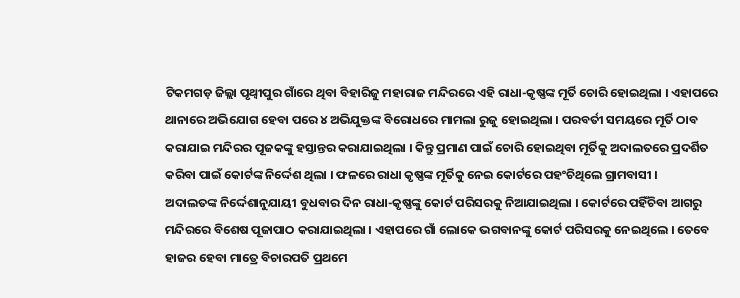ଟିକମଗଡ଼ ଜିଲ୍ଲା ପୃଥ୍ୱୀପୁର ଗାଁରେ ଥିବା ବିହାରିଜୁ ମହାରାଜ ମନ୍ଦିରରେ ଏହି ରାଧା-କୃଷ୍ଣଙ୍କ ମୂର୍ତି ଚୋରି ହୋଇଥିଲା । ଏହାପରେ ଥାନାରେ ଅଭିଯୋଗ ହେବା ପରେ ୪ ଅଭିଯୁକ୍ତଙ୍କ ବିରୋଧରେ ମାମଲା ରୁଜୁ ହୋଇଥିଲା । ପରବର୍ତୀ ସମୟରେ ମୂର୍ତି ଠାବ କରାଯାଇ ମନ୍ଦିରର ପୂଜକଙ୍କୁ ହସ୍ତାନ୍ତର କରାଯାଇଥିଲା । କିନ୍ତୁ ପ୍ରମାଣ ପାଇଁ ଚୋରି ହୋଇଥିବା ମୂର୍ତିକୁ ଅଦାଲତରେ ପ୍ରଦର୍ଶିତ କରିବା ପାଇଁ କୋର୍ଟଙ୍କ ନିର୍ଦ୍ଦେଶ ଥିଲା । ଫଳରେ ରାଧା କୃଷ୍ଣଙ୍କ ମୂର୍ତିକୁ ନେଇ କୋର୍ଟରେ ପହଂଚିଥିଲେ ଗ୍ରାମବାସୀ ।
ଅଦାଲତଙ୍କ ନିର୍ଦ୍ଦେଶାନୁଯାୟୀ ବୁଧବାର ଦିନ ରାଧା-କୃଷ୍ଣଙ୍କୁ କୋର୍ଟ ପରିସରକୁ ନିଆଯାଇଥିଲା । କୋର୍ଟରେ ପହିଁଚିବା ଆଗରୁ ମନ୍ଦିରରେ ବିଶେଷ ପୂଜାପାଠ କରାଯାଇଥିଲା । ଏହାପରେ ଗାଁ ଲୋକେ ଭଗବାନଙ୍କୁ କୋର୍ଟ ପରିସରକୁ ନେଇଥିଲେ । ତେବେ ହାଜର ହେବା ମାତ୍ରେ ବିଚାରପତି ପ୍ରଥମେ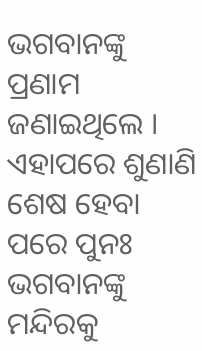ଭଗବାନଙ୍କୁ ପ୍ରଣାମ ଜଣାଇଥିଲେ । ଏହାପରେ ଶୁଣାଣି ଶେଷ ହେବା ପରେ ପୁନଃ ଭଗବାନଙ୍କୁ ମନ୍ଦିରକୁ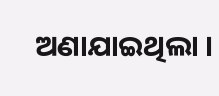ଅଣାଯାଇଥିଲା ।